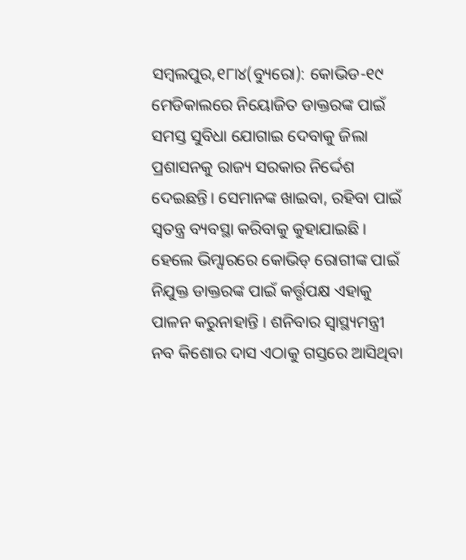ସମ୍ବଲପୁର,୧୮ା୪(ବ୍ୟୁରୋ): କୋଭିଡ-୧୯ ମେଡିକାଲରେ ନିୟୋଜିତ ଡାକ୍ତରଙ୍କ ପାଇଁ ସମସ୍ତ ସୁବିଧା ଯୋଗାଇ ଦେବାକୁ ଜିଲା ପ୍ରଶାସନକୁ ରାଜ୍ୟ ସରକାର ନିର୍ଦ୍ଦେଶ ଦେଇଛନ୍ତି। ସେମାନଙ୍କ ଖାଇବା, ରହିବା ପାଇଁ ସ୍ବତନ୍ତ୍ର ବ୍ୟବସ୍ଥା କରିବାକୁ କୁହାଯାଇଛି । ହେଲେ ଭିମ୍ସାରରେ କୋଭିଡ୍ ରୋଗୀଙ୍କ ପାଇଁ ନିଯୁକ୍ତ ଡାକ୍ତରଙ୍କ ପାଇଁ କର୍ତ୍ତୃପକ୍ଷ ଏହାକୁ ପାଳନ କରୁନାହାନ୍ତି । ଶନିବାର ସ୍ବାସ୍ଥ୍ୟମନ୍ତ୍ରୀ ନବ କିଶୋର ଦାସ ଏଠାକୁ ଗସ୍ତରେ ଆସିଥିବା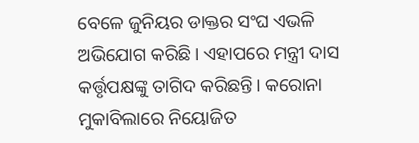ବେଳେ ଜୁନିୟର ଡାକ୍ତର ସଂଘ ଏଭଳି ଅଭିଯୋଗ କରିଛି। ଏହାପରେ ମନ୍ତ୍ରୀ ଦାସ କର୍ତ୍ତୃପକ୍ଷଙ୍କୁ ତାଗିଦ କରିଛନ୍ତି। କରୋନା ମୁକାବିଲାରେ ନିୟୋଜିତ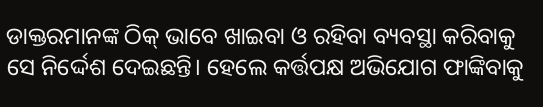ଡାକ୍ତରମାନଙ୍କ ଠିକ୍ ଭାବେ ଖାଇବା ଓ ରହିବା ବ୍ୟବସ୍ଥା କରିବାକୁ ସେ ନିର୍ଦ୍ଦେଶ ଦେଇଛନ୍ତି। ହେଲେ କର୍ତ୍ତପକ୍ଷ ଅଭିଯୋଗ ଫାଙ୍କିବାକୁ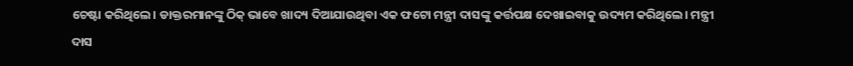ଚେଷ୍ଟା କରିଥିଲେ। ଡାକ୍ତରମାନଙ୍କୁ ଠିକ୍ ଭାବେ ଖାଦ୍ୟ ଦିଆଯାଉଥିବା ଏକ ଫଟୋ ମନ୍ତ୍ରୀ ଦାସଙ୍କୁ କର୍ତ୍ତପକ୍ଷ ଦେଖାଇବାକୁ ଉଦ୍ୟମ କରିଥିଲେ। ମନ୍ତ୍ରୀ ଦାସ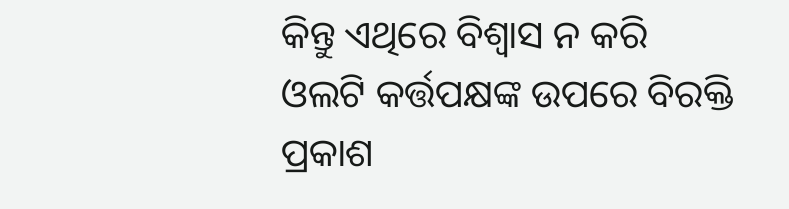କିନ୍ତୁ ଏଥିରେ ବିଶ୍ୱାସ ନ କରି ଓଲଟି କର୍ତ୍ତପକ୍ଷଙ୍କ ଉପରେ ବିରକ୍ତି ପ୍ରକାଶ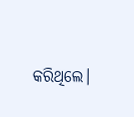କରିଥିଲେ।